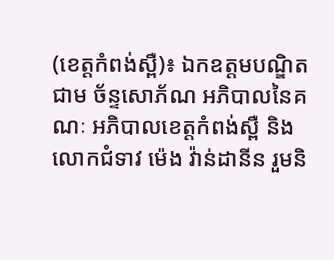(ខេត្តកំពង់ស្ពឺ)៖ ឯកឧត្តមបណ្ឌិត ជាម ច័ន្ទសោភ័ណ អភិបាលនៃគណៈ អភិបាលខេត្តកំពង់ស្ពឺ និងលោកជំទាវ ម៉េង វ៉ាន់ដានីន រួមនិ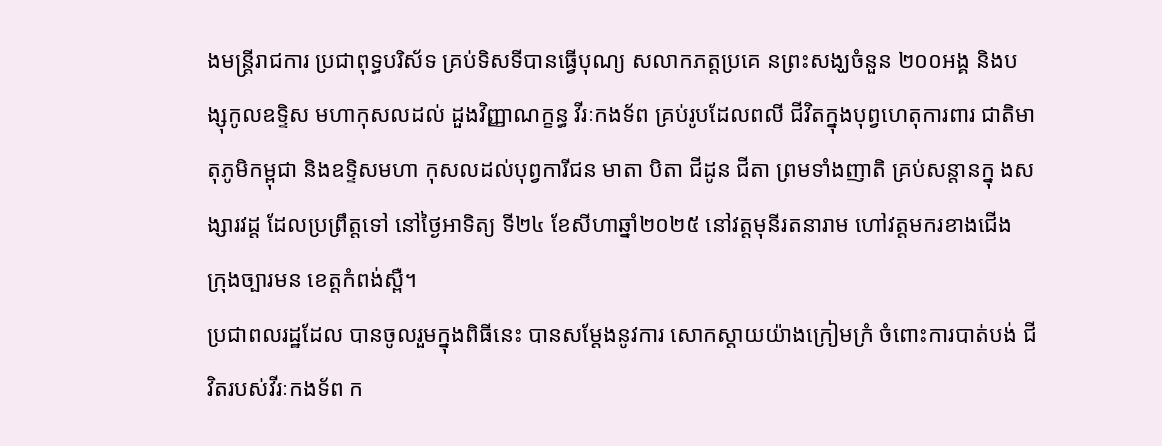ងមន្ត្រីរាជការ ប្រជាពុទ្ធបរិស័ទ គ្រប់ទិសទីបានធ្វើបុណ្យ សលាកភត្តប្រគេ នព្រះសង្ឃចំនួន ២០០អង្គ និងបង្សុកូលឧទ្ទិស មហាកុសលដល់ ដួងវិញ្ញាណក្ខន្ធ វីរៈកងទ័ព គ្រប់រូបដែលពលី ជីវិតក្នុងបុព្វហេតុការពារ ជាតិមាតុភូមិកម្ពុជា និងឧទ្ទិសមហា កុសលដល់បុព្វការីជន មាតា បិតា ជីដូន ជីតា ព្រមទាំងញាតិ គ្រប់សន្តានក្នុ ងសង្សារវដ្ត ដែលប្រព្រឹត្តទៅ នៅថ្ងៃអាទិត្យ ទី២៤ ខែសីហាឆ្នាំ២០២៥ នៅវត្តមុនីរតនារាម ហៅវត្តមករខាងជើង ក្រុងច្បារមន ខេត្តកំពង់ស្ពឺ។
ប្រជាពលរដ្ឋដែល បានចូលរួមក្នុងពិធីនេះ បានសម្តែងនូវការ សោកស្តាយយ៉ាងក្រៀមក្រំ ចំពោះការបាត់បង់ ជីវិតរបស់វីរៈកងទ័ព ក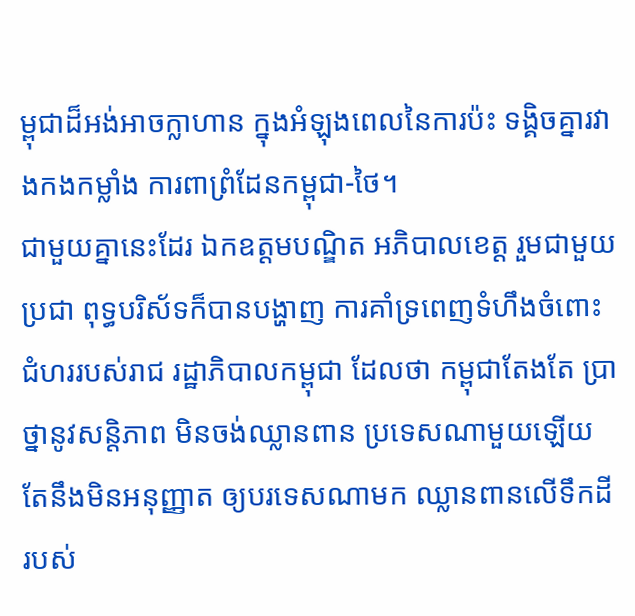ម្ពុជាដ៏អង់អាចក្លាហាន ក្នុងអំឡុងពេលនៃការប៉ះ ទង្គិចគ្នារវាងកងកម្លាំង ការពាព្រំដែនកម្ពុជា-ថៃ។
ជាមួយគ្នានេះដែរ ឯកឧត្តមបណ្ឌិត អភិបាលខេត្ត រួមជាមួយប្រជា ពុទ្ធបរិស័ទក៏បានបង្ហាញ ការគាំទ្រពេញទំហឹងចំពោះ ជំហររបស់រាជ រដ្ឋាភិបាលកម្ពុជា ដែលថា កម្ពុជាតែងតែ ប្រាថ្នានូវសន្តិភាព មិនចង់ឈ្លានពាន ប្រទេសណាមួយឡើយ តែនឹងមិនអនុញ្ញាត ឲ្យបរទេសណាមក ឈ្លានពានលើទឹកដីរបស់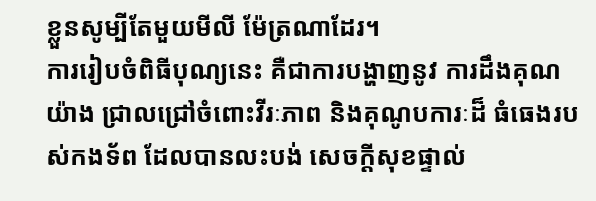ខ្លួនសូម្បីតែមួយមីលី ម៉ែត្រណាដែរ។
ការរៀបចំពិធីបុណ្យនេះ គឺជាការបង្ហាញនូវ ការដឹងគុណយ៉ាង ជ្រាលជ្រៅចំពោះវីរៈភាព និងគុណូបការៈដ៏ ធំធេងរបស់កងទ័ព ដែលបានលះបង់ សេចក្តីសុខផ្ទាល់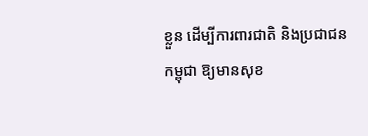ខ្លួន ដើម្បីការពារជាតិ និងប្រជាជនកម្ពុជា ឱ្យមានសុខ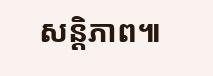សន្តិភាព៕